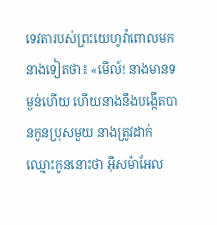ទេវតារបស់ព្រះយេហូវ៉ាពោលមកនាងទៀតថា៖ «មើល៍! នាងមានទម្ងន់ហើយ ហើយនាងនឹងបង្កើតបានកូនប្រុសមួយ នាងត្រូវដាក់ឈ្មោះកូននោះថា អ៊ីសម៉ាអែល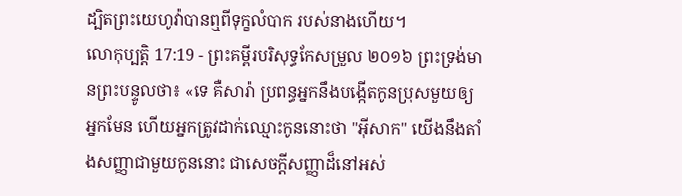ដ្បិតព្រះយេហូវ៉ាបានឮពីទុក្ខលំបាក របស់នាងហើយ។
លោកុប្បត្តិ 17:19 - ព្រះគម្ពីរបរិសុទ្ធកែសម្រួល ២០១៦ ព្រះទ្រង់មានព្រះបន្ទូលថា៖ «ទេ គឺសារ៉ា ប្រពន្ធអ្នកនឹងបង្កើតកូនប្រុសមួយឲ្យអ្នកមែន ហើយអ្នកត្រូវដាក់ឈ្មោះកូននោះថា "អ៊ីសាក" យើងនឹងតាំងសញ្ញាជាមួយកូននោះ ជាសេចក្ដីសញ្ញាដ៏នៅអស់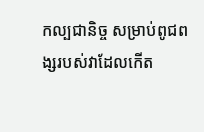កល្បជានិច្ច សម្រាប់ពូជពង្សរបស់វាដែលកើត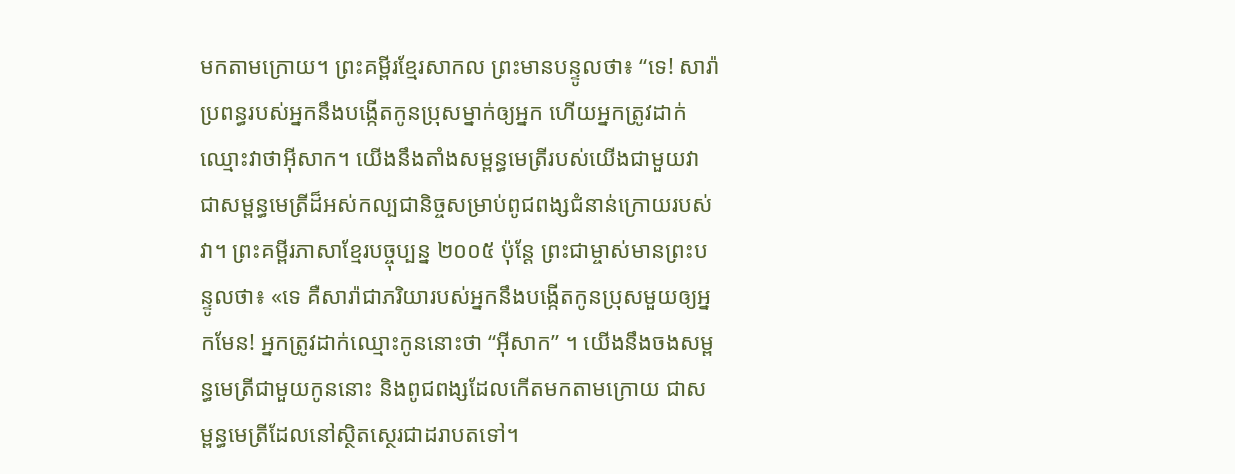មកតាមក្រោយ។ ព្រះគម្ពីរខ្មែរសាកល ព្រះមានបន្ទូលថា៖ “ទេ! សារ៉ាប្រពន្ធរបស់អ្នកនឹងបង្កើតកូនប្រុសម្នាក់ឲ្យអ្នក ហើយអ្នកត្រូវដាក់ឈ្មោះវាថាអ៊ីសាក។ យើងនឹងតាំងសម្ពន្ធមេត្រីរបស់យើងជាមួយវា ជាសម្ពន្ធមេត្រីដ៏អស់កល្បជានិច្ចសម្រាប់ពូជពង្សជំនាន់ក្រោយរបស់វា។ ព្រះគម្ពីរភាសាខ្មែរបច្ចុប្បន្ន ២០០៥ ប៉ុន្តែ ព្រះជាម្ចាស់មានព្រះបន្ទូលថា៖ «ទេ គឺសារ៉ាជាភរិយារបស់អ្នកនឹងបង្កើតកូនប្រុសមួយឲ្យអ្នកមែន! អ្នកត្រូវដាក់ឈ្មោះកូននោះថា “អ៊ីសាក” ។ យើងនឹងចងសម្ពន្ធមេត្រីជាមួយកូននោះ និងពូជពង្សដែលកើតមកតាមក្រោយ ជាសម្ពន្ធមេត្រីដែលនៅស្ថិតស្ថេរជាដរាបតទៅ។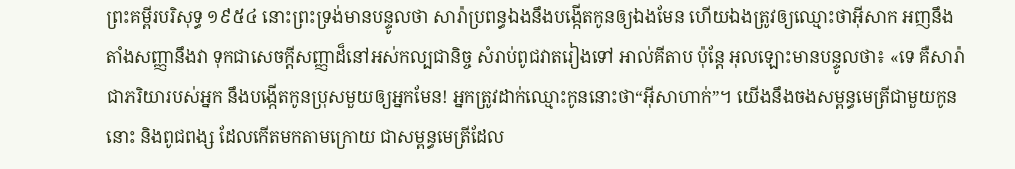ព្រះគម្ពីរបរិសុទ្ធ ១៩៥៤ នោះព្រះទ្រង់មានបន្ទូលថា សារ៉ាប្រពន្ធឯងនឹងបង្កើតកូនឲ្យឯងមែន ហើយឯងត្រូវឲ្យឈ្មោះថាអ៊ីសាក អញនឹងតាំងសញ្ញានឹងវា ទុកជាសេចក្ដីសញ្ញាដ៏នៅអស់កល្បជានិច្ច សំរាប់ពូជវាតរៀងទៅ អាល់គីតាប ប៉ុន្តែ អុលឡោះមានបន្ទូលថា៖ «ទេ គឺសារ៉ាជាភរិយារបស់អ្នក នឹងបង្កើតកូនប្រុសមួយឲ្យអ្នកមែន! អ្នកត្រូវដាក់ឈ្មោះកូននោះថា“អ៊ីសាហាក់”។ យើងនឹងចងសម្ពន្ធមេត្រីជាមួយកូននោះ និងពូជពង្ស ដែលកើតមកតាមក្រោយ ជាសម្ពន្ធមេត្រីដែល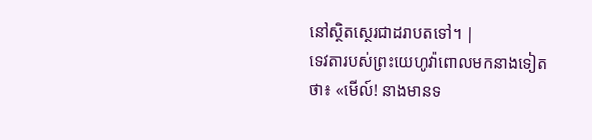នៅស្ថិតស្ថេរជាដរាបតទៅ។ |
ទេវតារបស់ព្រះយេហូវ៉ាពោលមកនាងទៀតថា៖ «មើល៍! នាងមានទ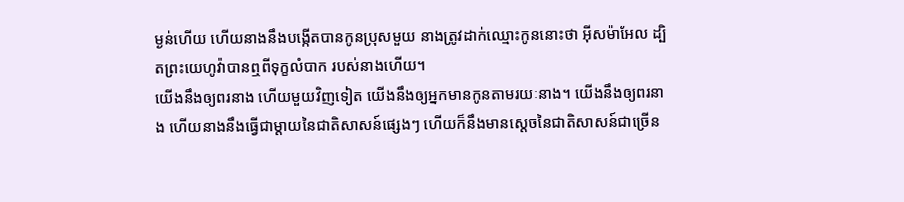ម្ងន់ហើយ ហើយនាងនឹងបង្កើតបានកូនប្រុសមួយ នាងត្រូវដាក់ឈ្មោះកូននោះថា អ៊ីសម៉ាអែល ដ្បិតព្រះយេហូវ៉ាបានឮពីទុក្ខលំបាក របស់នាងហើយ។
យើងនឹងឲ្យពរនាង ហើយមួយវិញទៀត យើងនឹងឲ្យអ្នកមានកូនតាមរយៈនាង។ យើងនឹងឲ្យពរនាង ហើយនាងនឹងធ្វើជាម្តាយនៃជាតិសាសន៍ផ្សេងៗ ហើយក៏នឹងមានស្តេចនៃជាតិសាសន៍ជាច្រើន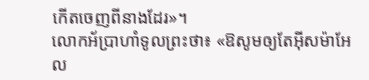កើតចេញពីនាងដែរ»។
លោកអ័ប្រាហាំទូលព្រះថា៖ «ឱសូមឲ្យតែអ៊ីសម៉ាអែល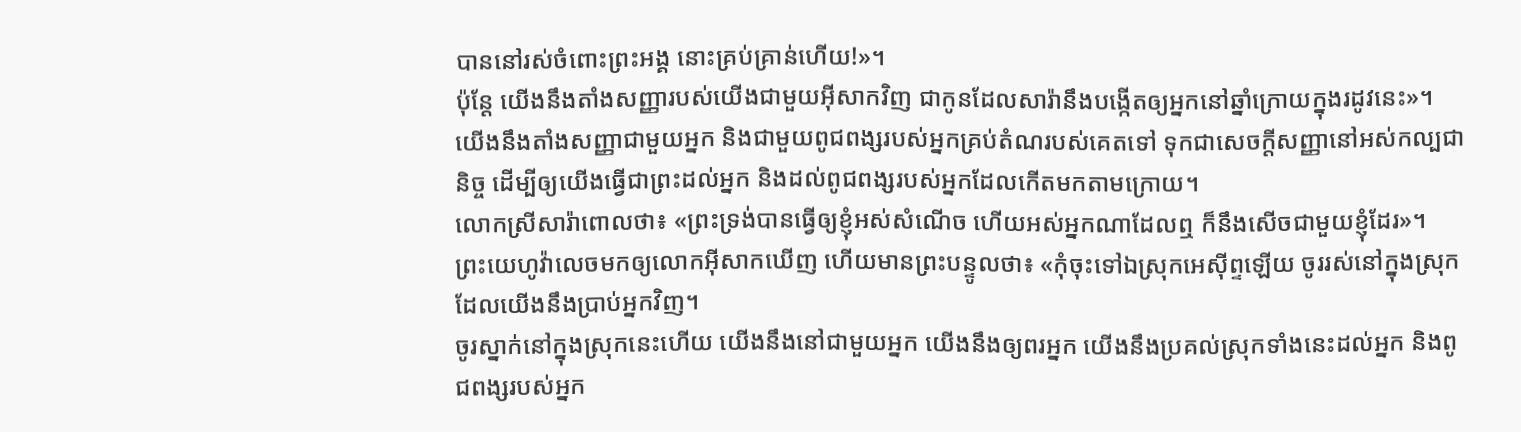បាននៅរស់ចំពោះព្រះអង្គ នោះគ្រប់គ្រាន់ហើយ!»។
ប៉ុន្ដែ យើងនឹងតាំងសញ្ញារបស់យើងជាមួយអ៊ីសាកវិញ ជាកូនដែលសារ៉ានឹងបង្កើតឲ្យអ្នកនៅឆ្នាំក្រោយក្នុងរដូវនេះ»។
យើងនឹងតាំងសញ្ញាជាមួយអ្នក និងជាមួយពូជពង្សរបស់អ្នកគ្រប់តំណរបស់គេតទៅ ទុកជាសេចក្ដីសញ្ញានៅអស់កល្បជានិច្ច ដើម្បីឲ្យយើងធ្វើជាព្រះដល់អ្នក និងដល់ពូជពង្សរបស់អ្នកដែលកើតមកតាមក្រោយ។
លោកស្រីសារ៉ាពោលថា៖ «ព្រះទ្រង់បានធ្វើឲ្យខ្ញុំអស់សំណើច ហើយអស់អ្នកណាដែលឮ ក៏នឹងសើចជាមួយខ្ញុំដែរ»។
ព្រះយេហូវ៉ាលេចមកឲ្យលោកអ៊ីសាកឃើញ ហើយមានព្រះបន្ទូលថា៖ «កុំចុះទៅឯស្រុកអេស៊ីព្ទឡើយ ចូររស់នៅក្នុងស្រុកដែលយើងនឹងប្រាប់អ្នកវិញ។
ចូរស្នាក់នៅក្នុងស្រុកនេះហើយ យើងនឹងនៅជាមួយអ្នក យើងនឹងឲ្យពរអ្នក យើងនឹងប្រគល់ស្រុកទាំងនេះដល់អ្នក និងពូជពង្សរបស់អ្នក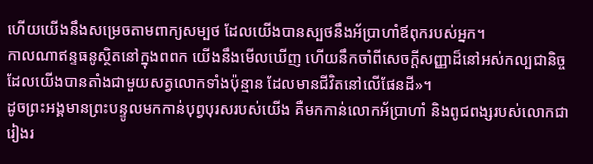ហើយយើងនឹងសម្រេចតាមពាក្យសម្បថ ដែលយើងបានស្បថនឹងអ័ប្រាហាំឪពុករបស់អ្នក។
កាលណាឥន្ទធនូស្ថិតនៅក្នុងពពក យើងនឹងមើលឃើញ ហើយនឹកចាំពីសេចក្ដីសញ្ញាដ៏នៅអស់កល្បជានិច្ច ដែលយើងបានតាំងជាមួយសត្វលោកទាំងប៉ុន្មាន ដែលមានជីវិតនៅលើផែនដី»។
ដូចព្រះអង្គមានព្រះបន្ទូលមកកាន់បុព្វបុរសរបស់យើង គឺមកកាន់លោកអ័ប្រាហាំ និងពូជពង្សរបស់លោកជារៀងរ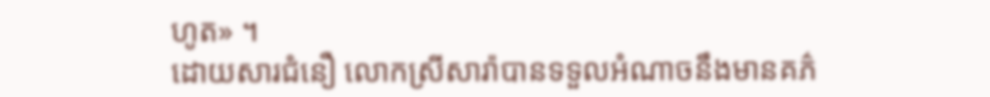ហូត» ។
ដោយសារជំនឿ លោកស្រីសារ៉ាបានទទួលអំណាចនឹងមានគភ៌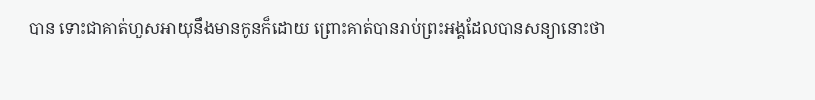បាន ទោះជាគាត់ហួសអាយុនឹងមានកូនក៏ដោយ ព្រោះគាត់បានរាប់ព្រះអង្គដែលបានសន្យានោះថា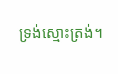ទ្រង់ស្មោះត្រង់។